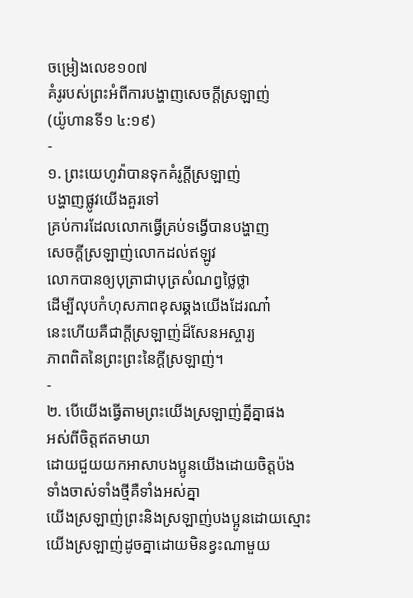ចម្រៀងលេខ១០៧
គំរូរបស់ព្រះអំពីការបង្ហាញសេចក្ដីស្រឡាញ់
(យ៉ូហានទី១ ៤:១៩)
-
១. ព្រះយេហូវ៉ាបានទុកគំរូក្ដីស្រឡាញ់
បង្ហាញផ្លូវយើងគួរទៅ
គ្រប់ការដែលលោកធ្វើគ្រប់ទង្វើបានបង្ហាញ
សេចក្ដីស្រឡាញ់លោកដល់ឥឡូវ
លោកបានឲ្យបុត្រាជាបុត្រសំណព្វថ្លៃថ្លា
ដើម្បីលុបកំហុសភាពខុសឆ្គងយើងដែរណា៎
នេះហើយគឺជាក្ដីស្រឡាញ់ដ៏សែនអស្ចារ្យ
ភាពពិតនៃព្រះព្រះនៃក្ដីស្រឡាញ់។
-
២. បើយើងធ្វើតាមព្រះយើងស្រឡាញ់គ្នីគ្នាផង
អស់ពីចិត្តឥតមាយា
ដោយជួយយកអាសាបងប្អូនយើងដោយចិត្តប៉ង
ទាំងចាស់ទាំងថ្មីគឺទាំងអស់គ្នា
យើងស្រឡាញ់ព្រះនិងស្រឡាញ់បងប្អូនដោយស្មោះ
យើងស្រឡាញ់ដូចគ្នាដោយមិនខ្វះណាមួយ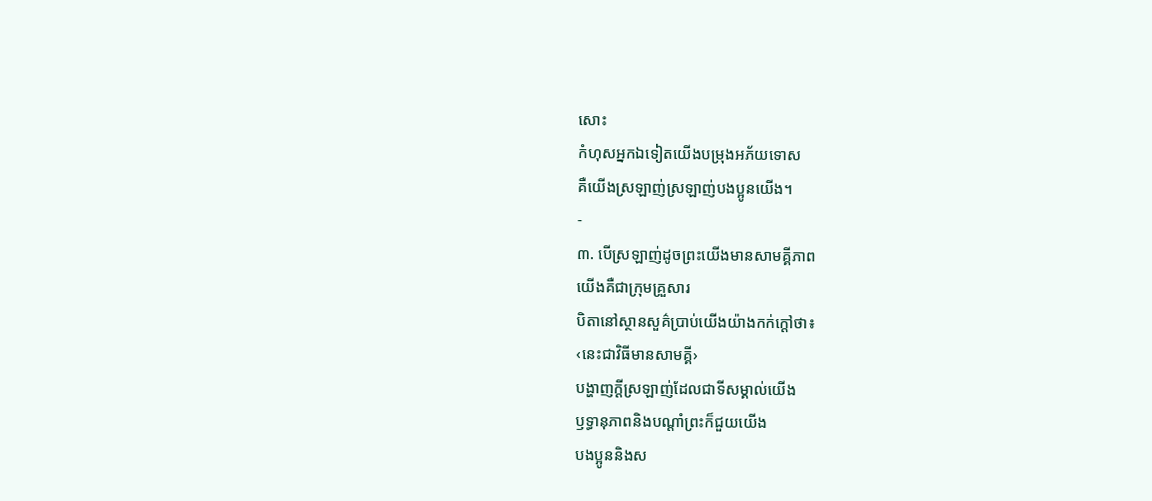សោះ
កំហុសអ្នកឯទៀតយើងបម្រុងអភ័យទោស
គឺយើងស្រឡាញ់ស្រឡាញ់បងប្អូនយើង។
-
៣. បើស្រឡាញ់ដូចព្រះយើងមានសាមគ្គីភាព
យើងគឺជាក្រុមគ្រួសារ
បិតានៅស្ថានសួគ៌ប្រាប់យើងយ៉ាងកក់ក្ដៅថា៖
‹នេះជាវិធីមានសាមគ្គី›
បង្ហាញក្ដីស្រឡាញ់ដែលជាទីសម្គាល់យើង
ឫទ្ធានុភាពនិងបណ្ដាំព្រះក៏ជួយយើង
បងប្អូននិងស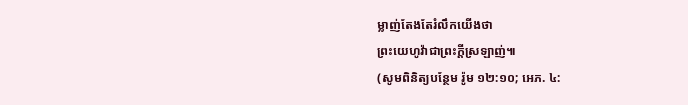ម្លាញ់តែងតែរំលឹកយើងថា
ព្រះយេហូវ៉ាជាព្រះក្ដីស្រឡាញ់៕
(សូមពិនិត្យបន្ថែម រ៉ូម ១២:១០; អេភ. ៤: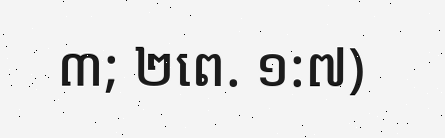៣; ២ពេ. ១:៧)